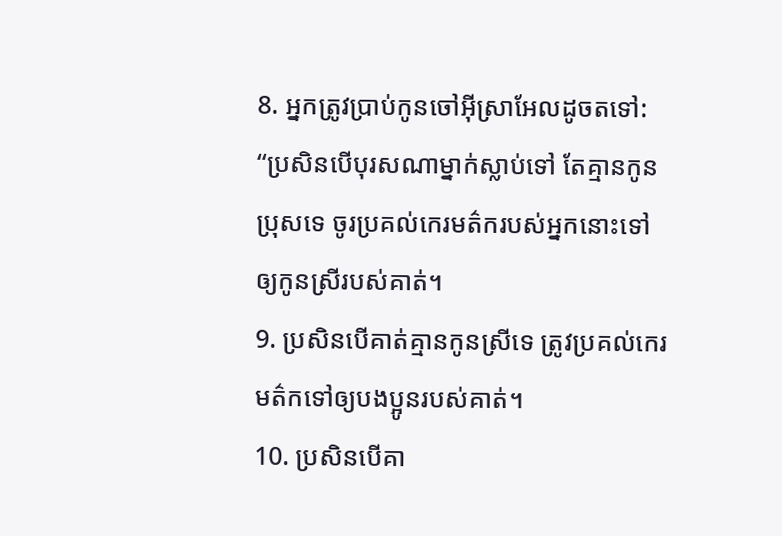8. អ្នកត្រូវប្រាប់កូនចៅអ៊ីស្រាអែលដូចតទៅ: “ប្រសិនបើបុរសណាម្នាក់ស្លាប់ទៅ តែគ្មានកូនប្រុសទេ ចូរប្រគល់កេរមត៌ករបស់អ្នកនោះទៅឲ្យកូនស្រីរបស់គាត់។
9. ប្រសិនបើគាត់គ្មានកូនស្រីទេ ត្រូវប្រគល់កេរមត៌កទៅឲ្យបងប្អូនរបស់គាត់។
10. ប្រសិនបើគា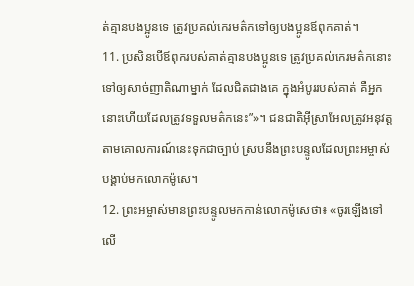ត់គ្មានបងប្អូនទេ ត្រូវប្រគល់កេរមត៌កទៅឲ្យបងប្អូនឪពុកគាត់។
11. ប្រសិនបើឪពុករបស់គាត់គ្មានបងប្អូនទេ ត្រូវប្រគល់កេរមត៌កនោះទៅឲ្យសាច់ញាតិណាម្នាក់ ដែលជិតជាងគេ ក្នុងអំបូររបស់គាត់ គឺអ្នកនោះហើយដែលត្រូវទទួលមត៌កនេះ”»។ ជនជាតិអ៊ីស្រាអែលត្រូវអនុវត្តតាមគោលការណ៍នេះទុកជាច្បាប់ ស្របនឹងព្រះបន្ទូលដែលព្រះអម្ចាស់បង្គាប់មកលោកម៉ូសេ។
12. ព្រះអម្ចាស់មានព្រះបន្ទូលមកកាន់លោកម៉ូសេថា៖ «ចូរឡើងទៅលើ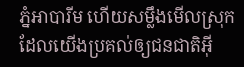ភ្នំអាបារីម ហើយសម្លឹងមើលស្រុកដែលយើងប្រគល់ឲ្យជនជាតិអ៊ី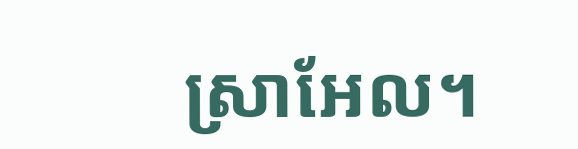ស្រាអែល។